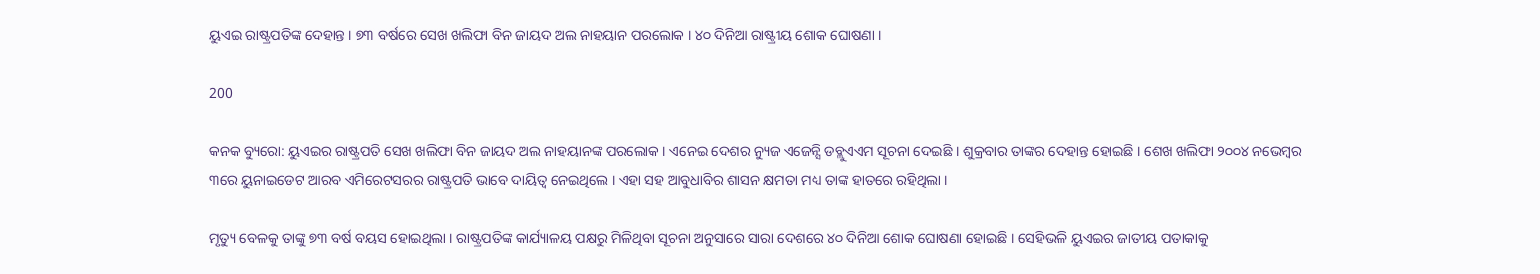ୟୁଏଇ ରାଷ୍ଟ୍ରପତିଙ୍କ ଦେହାନ୍ତ । ୭୩ ବର୍ଷରେ ସେଖ ଖଲିଫା ବିନ ଜାୟଦ ଅଲ ନାହୟାନ ପରଲୋକ । ୪୦ ଦିନିଆ ରାଷ୍ଟ୍ରୀୟ ଶୋକ ଘୋଷଣା ।

200

କନକ ବ୍ୟୁରୋ: ୟୁଏଇର ରାଷ୍ଟ୍ରପତି ସେଖ ଖଲିଫା ବିନ ଜାୟଦ ଅଲ ନାହୟାନଙ୍କ ପରଲୋକ । ଏନେଇ ଦେଶର ନ୍ୟୁଜ ଏଜେନ୍ସି ଡବ୍ଲୁଏଏମ ସୂଚନା ଦେଇଛି । ଶୁକ୍ରବାର ତାଙ୍କର ଦେହାନ୍ତ ହୋଇଛି । ଶେଖ ଖଲିଫା ୨୦୦୪ ନଭେମ୍ବର ୩ରେ ୟୁନାଇଡେଟ ଆରବ ଏମିରେଟସରର ରାଷ୍ଟ୍ରପତି ଭାବେ ଦାୟିତ୍ୱ ନେଇଥିଲେ । ଏହା ସହ ଆବୁଧାବିର ଶାସନ କ୍ଷମତା ମଧ୍ୟ ତାଙ୍କ ହାତରେ ରହିଥିଲା ।

ମୃତ୍ୟୁ ବେଳକୁ ତାଙ୍କୁ ୭୩ ବର୍ଷ ବୟସ ହୋଇଥିଲା । ରାଷ୍ଟ୍ରପତିଙ୍କ କାର୍ଯ୍ୟାଳୟ ପକ୍ଷରୁ ମିଳିଥିବା ସୂଚନା ଅନୁସାରେ ସାରା ଦେଶରେ ୪୦ ଦିନିଆ ଶୋକ ଘୋଷଣା ହୋଇଛି । ସେହିଭଳି ୟୁଏଇର ଜାତୀୟ ପତାକାକୁ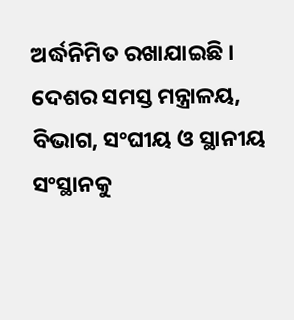ଅର୍ଦ୍ଧନିମିତ ରଖାଯାଇଛି । ଦେଶର ସମସ୍ତ ମନ୍ତ୍ରାଳୟ, ବିଭାଗ, ସଂଘୀୟ ଓ ସ୍ଥାନୀୟ ସଂସ୍ଥାନକୁ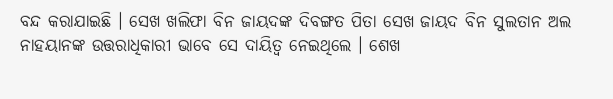ବନ୍ଦ କରାଯାଇଛି । ସେଖ ଖଲିଫା ବିନ ଜାୟଦଙ୍କ ଦିବଙ୍ଗତ ପିତା ସେଖ ଜାୟଦ ବିନ ସୁଲତାନ ଅଲ ନାହୟାନଙ୍କ ଉତ୍ତରାଧିକାରୀ ଭାବେ ସେ ଦାୟିତ୍ୱ ନେଇଥିଲେ । ଶେଖ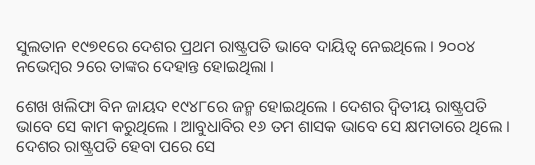ସୁଲତାନ ୧୯୭୧ରେ ଦେଶର ପ୍ରଥମ ରାଷ୍ଟ୍ରପତି ଭାବେ ଦାୟିତ୍ୱ ନେଇଥିଲେ । ୨୦୦୪ ନଭେମ୍ବର ୨ରେ ତାଙ୍କର ଦେହାନ୍ତ ହୋଇଥିଲା ।

ଶେଖ ଖଲିଫା ବିନ ଜାୟଦ ୧୯୪୮ରେ ଜନ୍ମ ହୋଇଥିଲେ । ଦେଶର ଦ୍ୱିତୀୟ ରାଷ୍ଟ୍ରପତି ଭାବେ ସେ କାମ କରୁଥିଲେ । ଆବୁଧାବିର ୧୬ ତମ ଶାସକ ଭାବେ ସେ କ୍ଷମତାରେ ଥିଲେ । ଦେଶର ରାଷ୍ଟ୍ରପତି ହେବା ପରେ ସେ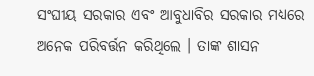ସଂଘୀୟ ସରକାର ଏବଂ ଆବୁଧାବିର ସରକାର ମଧ୍ୟରେ ଅନେକ ପରିବର୍ତ୍ତନ କରିଥିଲେ । ତାଙ୍କ ଶାସନ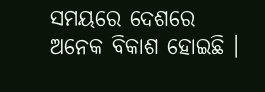ସମୟରେ ଦେଶରେ ଅନେକ ବିକାଶ ହୋଇଛି ।